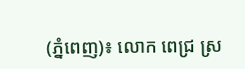(ភ្នំពេញ)៖ លោក ពេជ្រ ស្រ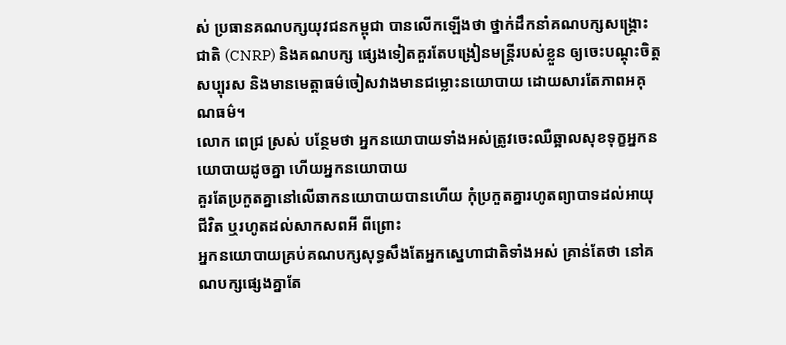ស់ ប្រធានគណបក្សយុវជនកម្ពុជា បានលើកឡើងថា ថ្នាក់ដឹកនាំគណបក្សសង្រ្គោះជាតិ (CNRP) និងគណបក្ស ផ្សេងទៀតគួរតែបង្រៀនមន្រ្តីរបស់ខ្លួន ឲ្យចេះបណ្តុះចិត្តសប្បុរស និងមានមេត្តាធម៌ចៀសវាងមានជម្លោះនយោបាយ ដោយសារតែភាពអគុណធម៌។
លោក ពេជ្រ ស្រស់ បន្ថែមថា អ្នកនយោបាយទាំងអស់ត្រូវចេះឈឺឆ្អាលសុខទុក្ខអ្នកនយោបាយដូចគ្នា ហើយអ្នកនយោបាយ
គួរតែប្រកួតគ្នានៅលើឆាកនយោបាយបានហើយ កុំប្រកួតគ្នារហូតព្យាបាទដល់អាយុជីវិត ឬរហូតដល់សាកសពអី ពីព្រោះ
អ្នកនយោបាយគ្រប់គណបក្សសុទ្ធសឹងតែអ្នកស្នេហាជាតិទាំងអស់ គ្រាន់តែថា នៅគណបក្សផ្សេងគ្នាតែ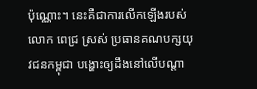ប៉ុណ្ណោះ។ នេះគឺជាការលើកឡើងរបស់លោក ពេជ្រ ស្រស់ ប្រធានគណបក្សយុវជនកម្ពុជា បង្ហោះឲ្យដឹងនៅលើបណ្តា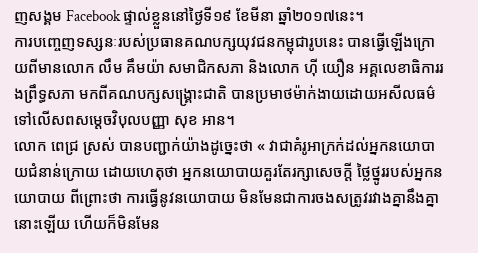ញសង្គម Facebook ផ្ទាល់ខ្លួននៅថ្ងៃទី១៩ ខែមីនា ឆ្នាំ២០១៧នេះ។
ការបញ្ចេញទស្សនៈរបស់ប្រធានគណបក្សយុវជនកម្ពុជារូបនេះ បានធ្វើឡើងក្រោយពីមានលោក លឹម គឹមយ៉ា សមាជិកសភា និងលោក ហ៊ី យឿន អគ្គលេខាធិការរងព្រឹទ្ធសភា មកពីគណបក្សសង្រ្គោះជាតិ បានប្រមាថម៉ាក់ងាយដោយអសីលធម៌ ទៅលើសពសម្តេចវិបុលបញ្ញា សុខ អាន។
លោក ពេជ្រ ស្រស់ បានបញ្ជាក់យ៉ាងដូច្នេះថា « វាជាគំរូអាក្រក់ដល់អ្នកនយោបាយជំនាន់ក្រោយ ដោយហេតុថា អ្នកនយោបាយគួរតែរក្សាសេចក្តី ថ្លៃថ្នូររបស់អ្នកនយោបាយ ពីព្រោះថា ការធ្វើនូវនយោបាយ មិនមែនជាការចងសត្រូវរវាងគ្នានឹងគ្នានោះឡើយ ហើយក៏មិនមែន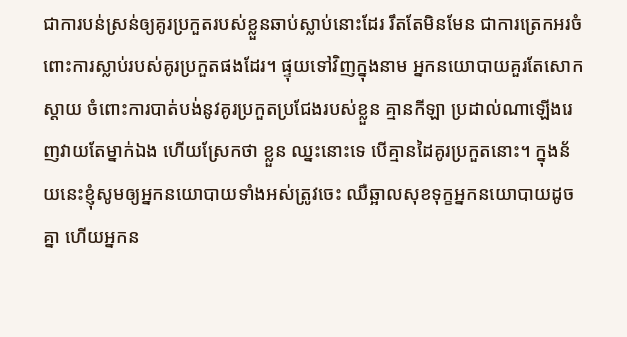ជាការបន់ស្រន់ឲ្យគូរប្រកួតរបស់ខ្លួនឆាប់ស្លាប់នោះដែរ រឹតតែមិនមែន ជាការត្រេកអរចំពោះការស្លាប់របស់គូរប្រកួតផងដែរ។ ផ្ទុយទៅវិញក្នុងនាម អ្នកនយោបាយគួរតែសោកស្តាយ ចំពោះការបាត់បង់នូវគូរប្រកួតប្រជែងរបស់ខ្លួន គ្មានកីឡា ប្រដាល់ណាឡើងរេញវាយតែម្នាក់ឯង ហើយស្រែកថា ខ្លួន ឈ្នះនោះទេ បើគ្មានដៃគូរប្រកួតនោះ។ ក្នុងន័យនេះខ្ញុំសូមឲ្យអ្នកនយោបាយទាំងអស់ត្រូវចេះ ឈឺឆ្អាលសុខទុក្ខអ្នកនយោបាយដូចគ្នា ហើយអ្នកន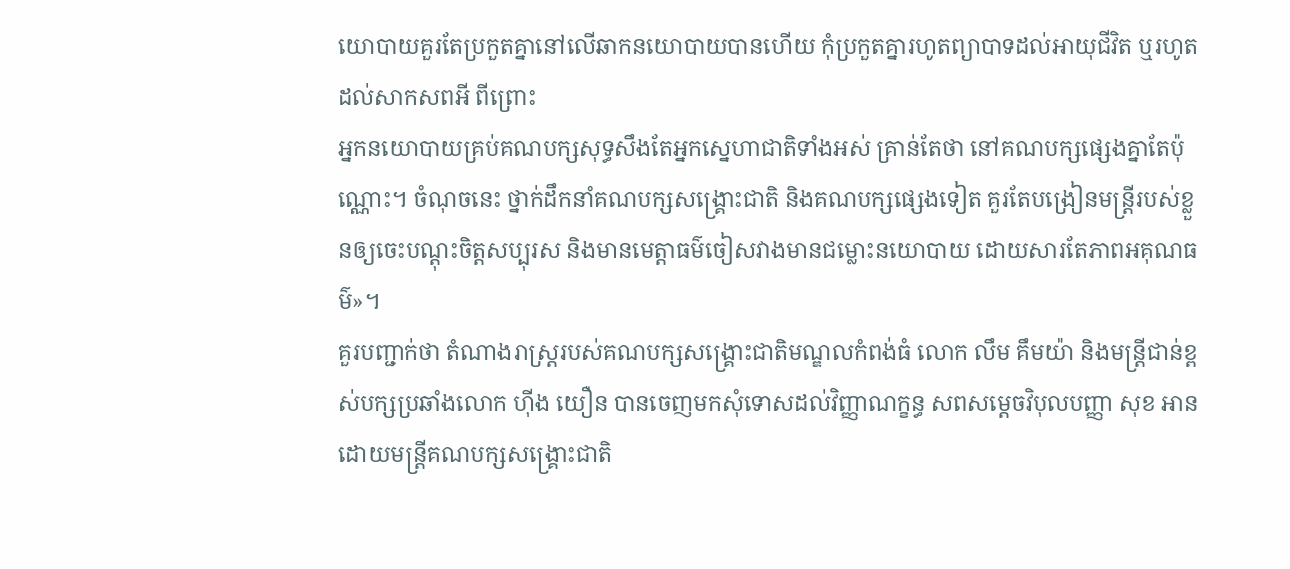យោបាយគួរតែប្រកួតគ្នានៅលើឆាកនយោបាយបានហើយ កុំប្រកួតគ្នារហូតព្យាបាទដល់អាយុជីវិត ឬរហូតដល់សាកសពអី ពីព្រោះ
អ្នកនយោបាយគ្រប់គណបក្សសុទ្ធសឹងតែអ្នកស្នេហាជាតិទាំងអស់ គ្រាន់តែថា នៅគណបក្សផ្សេងគ្នាតែប៉ុណ្ណោះ។ ចំណុចនេះ ថ្នាក់ដឹកនាំគណបក្សសង្រ្គោះជាតិ និងគណបក្សផ្សេងទៀត គួរតែបង្រៀនមន្រ្តីរបស់ខ្លួនឲ្យចេះបណ្តុះចិត្តសប្បុរស និងមានមេត្តាធម៌ចៀសវាងមានជម្លោះនយោបាយ ដោយសារតែភាពអគុណធម៌»។
គួរបញ្ជាក់ថា តំណាងរាស្រ្តរបស់គណបក្សសង្រ្គោះជាតិមណ្ឌលកំពង់ធំ លោក លឹម គឹមយ៉ា និងមន្រ្តីជាន់ខ្ពស់បក្សប្រឆាំងលោក ហ៊ីង យឿន បានចេញមកសុំទោសដល់វិញ្ញាណក្ខន្ធ សពសម្តេចវិបុលបញ្ញា សុខ អាន ដោយមន្រ្តីគណបក្សសង្រ្គោះជាតិ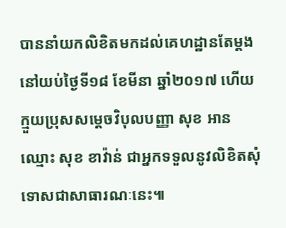បាននាំយកលិខិតមកដល់គេហដ្ឋានតែម្តង នៅយប់ថ្ងៃទី១៨ ខែមីនា ឆ្នាំ២០១៧ ហើយក្មួយប្រុសសម្តេចវិបុលបញ្ញា សុខ អាន ឈ្មោះ សុខ ខាវ៉ាន់ ជាអ្នកទទួលនូវលិខិតសុំទោសជាសាធារណៈនេះ៕